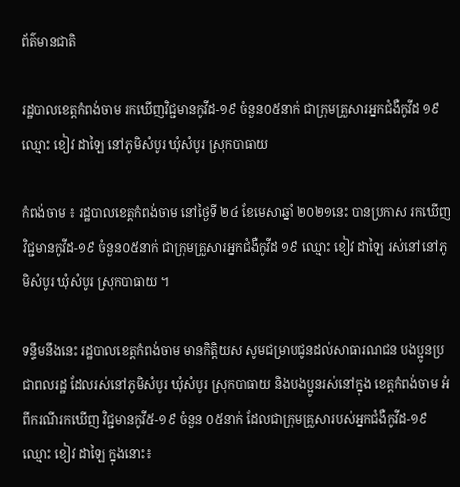ព័ត៌មានជាតិ

រដ្ឋបាលខេត្តកំពង់ចាម រកឃើញវិជ្ជមានកូវីដ-១៩ ចំនួន០៥នាក់ ជាក្រុមគ្រួសារអ្នកជំងឺកូវីដ ១៩ ឈ្មោះ ខៀវ ដាឡៃ នៅភូមិសំបូរ ឃុំសំបូរ ស្រុកបាធាយ

កំពង់ចាម ៖ រដ្ឋបាលខេត្តកំពង់ចាម នៅថ្ងៃទី ២៤ ខែមេសាឆ្នាំ ២០២១នេះ បានប្រកាស រកឃើញវិជ្ជមានកូវីដ-១៩ ចំនួន០៥នាក់ ជាក្រុមគ្រួសារអ្នកជំងឺកូវីដ ១៩ ឈ្មោះ ខៀវ ដាឡៃ រស់នៅនៅភូមិសំបូរ ឃុំសំបូរ ស្រុកបាធាយ ។

ទន្ទឹមនឹងនេះ រដ្ឋបាលខេត្តកំពង់ចាម មានកិត្តិយស សូមជម្រាបជូនដល់សាធារណជន បងប្អូនប្រជាពលរដ្ឋ ដែលរស់នៅភូមិសំបូរ ឃុំសំបូរ ស្រុកបាធាយ និងបងប្អូនរស់នៅក្នុង ខេត្តកំពង់ចាម អំពីករណីរកឃើញ វិជ្ជមានកូវី៥-១៩ ចំនួន ០៥នាក់ ដែលជាក្រុមគ្រួសារបស់អ្នកជំងឺកូវីដ-១៩ ឈ្មោះ ខៀវ ដាឡៃ ក្នុងនោះ៖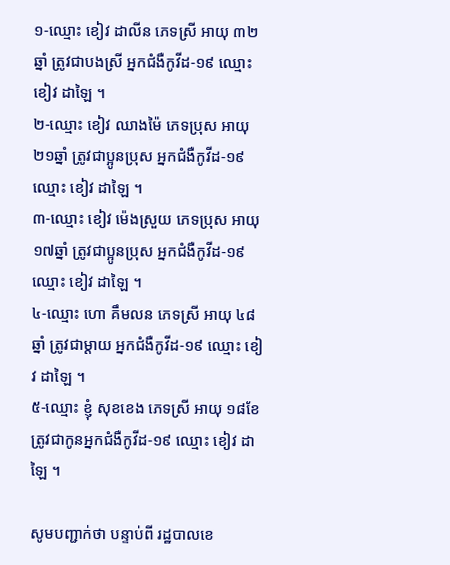១-ឈ្មោះ ខៀវ ដាលីន ភេទស្រី អាយុ ៣២ឆ្នាំ ត្រូវជាបងស្រី អ្នកជំងឺកូវីដ-១៩ ឈ្មោះ ខៀវ ដាឡៃ ។
២-ឈ្មោះ ខៀវ ឈាងម៉ៃ ភេទប្រុស អាយុ ២១ឆ្នាំ ត្រូវជាប្អូនប្រុស អ្នកជំងឺកូវីដ-១៩ ឈ្មោះ ខៀវ ដាឡៃ ។
៣-ឈ្មោះ ខៀវ ម៉េងស្រួយ ភេទប្រុស អាយុ ១៧ឆ្នាំ ត្រូវជាប្អូនប្រុស អ្នកជំងឺកូវីដ-១៩ ឈ្មោះ ខៀវ ដាឡៃ ។
៤-ឈ្មោះ ហោ គឹមលន ភេទស្រី អាយុ ៤៨ឆ្នាំ ត្រូវជាម្តាយ អ្នកជំងឺកូវីដ-១៩ ឈ្មោះ ខៀវ ដាឡៃ ។
៥-ឈ្មោះ ខ្ញុំ សុខខេង ភេទស្រី អាយុ ១៨ខែ ត្រូវជាកូនអ្នកជំងឺកូវីដ-១៩ ឈ្មោះ ខៀវ ដាឡៃ ។

សូមបញ្ជាក់ថា បន្ទាប់ពី រដ្ឋបាលខេ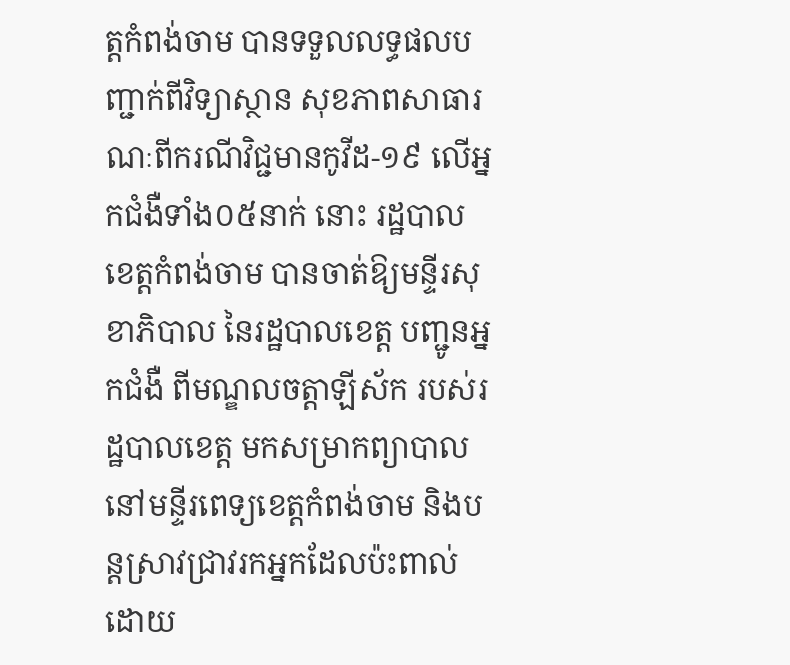ត្តកំពង់ចាម បានទទួលលទ្ធផលបញ្ជាក់ពីវិទ្យាស្ថាន សុខភាពសាធារណៈពីករណីវិជ្ជមានកូវីដ-១៩ លើអ្នកជំងឺទាំង០៥នាក់ នោះ រដ្ឋបាលខេត្តកំពង់ចាម បានចាត់ឱ្យមន្ទីរសុខាភិបាល នៃរដ្ឋបាលខេត្ត បញ្ជូនអ្នកជំងឺ ពីមណ្ឌលចត្តាឡីស័ក របស់រដ្ឋបាលខេត្ត មកសម្រាកព្យាបាល នៅមន្ទីរពេទ្យខេត្តកំពង់ចាម និងបន្តស្រាវជ្រាវរកអ្នកដែលប៉ះពាល់ដោយ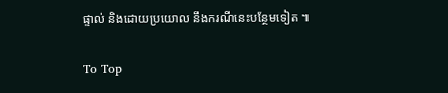ផ្ទាល់ និងដោយប្រយោល នឹងករណីនេះបន្ថែមទៀត ៕

To Top